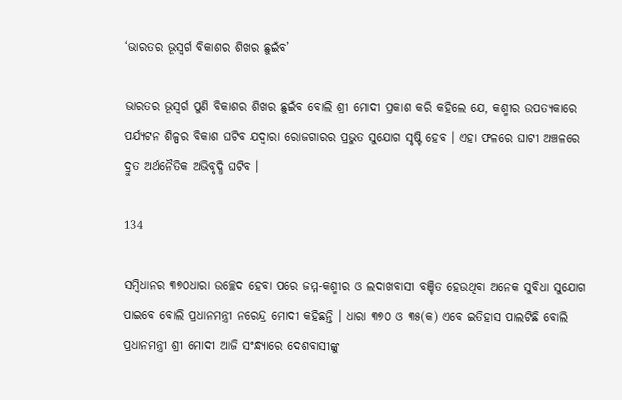‘ଭାରତର ଭୂସ୍ୱର୍ଗ ବିକାଶର ଶିଖର ଛୁଇଁବ’

ଭାରତର ଭୂସ୍ୱର୍ଗ ପୁଣି ବିକାଶର ଶିଖର ଛୁଇଁବ ବୋଲି ଶ୍ରୀ ମୋଦୀ ପ୍ରକାଶ କରି କହିଲେ ଯେ, କଶ୍ମୀର ଉପତ୍ୟକାରେ ପର୍ଯ୍ୟଟନ ଶିଳ୍ପର ବିକାଶ ଘଟିବ ଯଦ୍ୱାରା ରୋଜଗାରର ପ୍ରଭୁତ ସୁଯୋଗ ସୃଷ୍ଟି ହେବ । ଏହା ଫଳରେ ଘାଟୀ ଅଞ୍ଚଳରେ ଦ୍ରୁତ ଅର୍ଥନୈତିକ ଅଭିବୃଦ୍ଧି ଘଟିବ ।

134

ସମ୍ବିଧାନର ୩୭୦ଧାରା ଉଚ୍ଛେଦ ହେବା ପରେ ଜମ୍ମ-କଶ୍ମୀର ଓ ଲଦାଖବାସୀ ବଞ୍ଚିତ ହେଉଥିବା ଅନେକ ସୁବିଧା ସୁଯୋଗ ପାଇବେ ବୋଲି ପ୍ରଧାନମନ୍ତ୍ରୀ ନରେନ୍ଦ୍ର ମୋଦୀ କହିଛନ୍ତି । ଧାରା ୩୭୦ ଓ ୩୫(କ) ଏବେ ଇତିହାସ ପାଲଟିଛି ବୋଲି ପ୍ରଧାନମନ୍ତ୍ରୀ ଶ୍ରୀ ମୋଦୀ ଆଜି ସଂନ୍ଧ୍ୟାରେ ଦେଶବାସୀଙ୍କୁ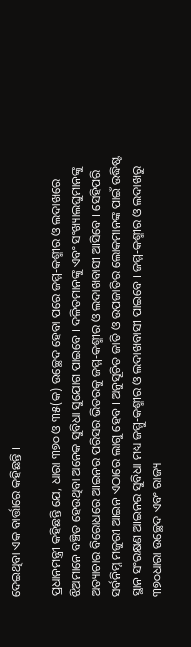ଦେଇଥିବା ଏକ ବାର୍ତ୍ତାରେ କହିଛନ୍ତି ।

ପ୍ରଧାନମନ୍ତ୍ରୀ କହିଛନ୍ତି ଯେ, ଧାରା ୩୭୦ ଓ ୩୫(କ) ଉଚ୍ଛେଦ ହେବା ପରେ ଜମ୍ମ-କଶ୍ମୀର ଓ ଲଦାଖରେ ଝିଅମାନେ ବଞ୍ଚିତ ହେଉଥିବା ଅନେକ ସୁବିଧା ସୁଯୋଗ ପାଇବେ । ଦଳିତମାନଙ୍କୁ ଏବଂ ସଂଖ୍ୟାଲଘୁମାନଙ୍କୁ ଅତ୍ୟାଚାର ବିରୋଧରେ ଆଇନର ପରିସର ଭିତରକୁ ଜମ୍ମ-କଶ୍ମୀର ଓ ଲଦାଖବାସୀ ଆସିବେ । ସେହିପରି ସର୍ବନିମ୍ନ ମଜୁରୀ ଆଇନ ଏଠାରେ ଲାଗୁ ହେବ । ଅନୁସୂଚିତ ଜାତି ଓ ଉପଜାତିର ଲୋକମାନଙ୍କ ପାଇଁ ଉଦ୍ଧିଷ୍ଟ ସ୍ଥାନ ସଂରକ୍ଷଣ ଆଇନର ସୁବିଧା ମଧ୍ୟ ଜମ୍ମୁ-କଶ୍ମୀର ଓ ଲଦାଖବାସୀ ପାଇବେ । ଜମ୍ମ-କଶ୍ମୀର ଓ ଲଦାଖରୁ ୩୭୦ଧାରା ଉଚ୍ଛେଦ ଏବଂ ରାଜ୍ୟ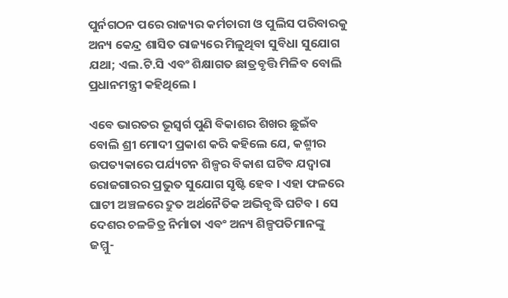ପୁର୍ନଗଠନ ପରେ ରାଜ୍ୟର କର୍ମଚାରୀ ଓ ପୁଲିସ ପରିବାରକୁ ଅନ୍ୟ କେନ୍ଦ୍ର ଶାସିତ ରାଜ୍ୟରେ ମିଳୁଥିବା ସୁବିଧା ସୁଯୋଗ ଯଥା; ଏଲ.ଟି.ସି ଏବଂ ଶିକ୍ଷାଗତ ଛାତ୍ରବୃତ୍ତି ମିଳିବ ବୋଲି ପ୍ରଧାନମନ୍ତ୍ରୀ କହିଥିଲେ ।

ଏବେ ଭାରତର ଭୂସ୍ୱର୍ଗ ପୁଣି ବିକାଶର ଶିଖର ଛୁଇଁବ ବୋଲି ଶ୍ରୀ ମୋଦୀ ପ୍ରକାଶ କରି କହିଲେ ଯେ, କଶ୍ମୀର ଉପତ୍ୟକାରେ ପର୍ଯ୍ୟଟନ ଶିଳ୍ପର ବିକାଶ ଘଟିବ ଯଦ୍ୱାରା ରୋଜଗାରର ପ୍ରଭୁତ ସୁଯୋଗ ସୃଷ୍ଟି ହେବ । ଏହା ଫଳରେ ଘାଟୀ ଅଞ୍ଚଳରେ ଦ୍ରୁତ ଅର୍ଥନୈତିକ ଅଭିବୃଦ୍ଧି ଘଟିବ । ସେ ଦେଶର ଚଳଚ୍ଚିତ୍ର ନିର୍ମାତା ଏବଂ ଅନ୍ୟ ଶିଳ୍ପପତିମାନଙ୍କୁ ଜମ୍ମୁ-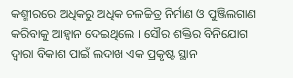କଶ୍ମୀରରେ ଅଧିକରୁ ଅଧିକ ଚଳଚ୍ଚିତ୍ର ନିର୍ମାଣ ଓ ପୁଞ୍ଜିଲଗାଣ କରିବାକୁ ଆହ୍ଵାନ ଦେଇଥିଲେ । ସୌର ଶକ୍ତିର ବିନିଯୋଗ ଦ୍ୱାରା ବିକାଶ ପାଇଁ ଲଦାଖ ଏକ ପ୍ରକୃଷ୍ଟ ସ୍ଥାନ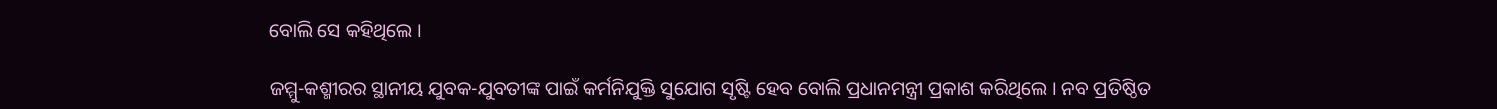ବୋଲି ସେ କହିଥିଲେ ।

ଜମ୍ମୁ-କଶ୍ମୀରର ସ୍ଥାନୀୟ ଯୁବକ-ଯୁବତୀଙ୍କ ପାଇଁ କର୍ମନିଯୁକ୍ତି ସୁଯୋଗ ସୃଷ୍ଟି ହେବ ବୋଲି ପ୍ରଧାନମନ୍ତ୍ରୀ ପ୍ରକାଶ କରିଥିଲେ । ନବ ପ୍ରତିଷ୍ଠିତ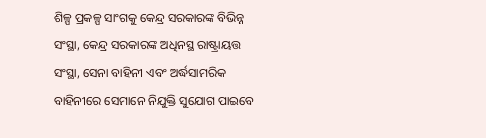ଶିଳ୍ପ ପ୍ରକଳ୍ପ ସାଂଗକୁ କେନ୍ଦ୍ର ସରକାରଙ୍କ ବିଭିନ୍ନ ସଂସ୍ଥା, କେନ୍ଦ୍ର ସରକାରଙ୍କ ଅଧିନସ୍ଥ ରାଷ୍ଟ୍ରାୟତ୍ତ ସଂସ୍ଥା, ସେନା ବାହିନୀ ଏବଂ ଅର୍ଦ୍ଧସାମରିକ ବାହିନୀରେ ସେମାନେ ନିଯୁକ୍ତି ସୁଯୋଗ ପାଇବେ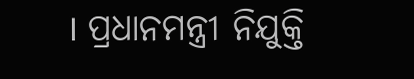। ପ୍ରଧାନମନ୍ତ୍ରୀ ନିଯୁକ୍ତି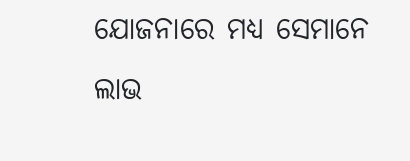ଯୋଜନାରେ ମଧ୍ୟ ସେମାନେ ଲାଭ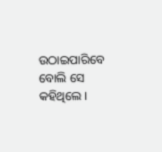ଉଠାଇପାରିବେ ବୋଲି ସେ କହିଥିଲେ ।